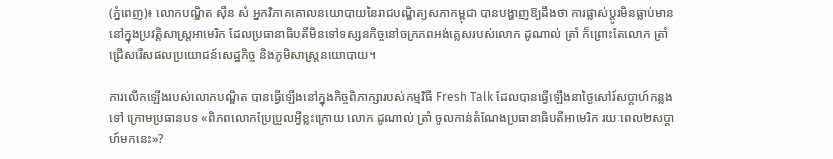(ភ្នំពេញ)៖ លោកបណ្ឌិត ស៊ឺន សំ អ្នកវិភាគគោលនយោបាយនៃរាជបណ្ឌិត្យសភាកម្ពុជា បានបង្ហាញឱ្យដឹងថា ការផ្លាស់ប្ដូរមិនធ្លាប់មាននៅក្នុងប្រវត្តិសាស្រ្តអាមេរិក ដែលប្រធានាធិបតីមិនទៅទស្សនកិច្ចនៅចក្រភពអង់គ្លេសរបស់លោក ដូណាល់ ត្រាំ ក៏ព្រោះតែលោក ត្រាំ ជ្រើសរើសផលប្រយោជន៍សេដ្ឋកិច្ច និងភូមិសាស្រ្តនយោបាយ។

ការលើកឡើងរបស់លោកបណ្ឌិត បានធ្វើឡើងនៅក្នុងកិច្ចពិភាក្សារបស់កម្មវិធី Fresh Talk ដែលបានធ្វើឡើងនាថ្ងៃសៅរ៍សប្ដាហ៍កន្លងទៅ ក្រោមប្រធានបទ «ពិភពលោកប្រែប្រួលអ្វីខ្លះក្រោយ លោក ដូណាល់ ត្រាំ ចូលកាន់តំណែងប្រធានាធិបតីអាមេរិក រយៈពេល២សប្តាហ៍មកនេះ»?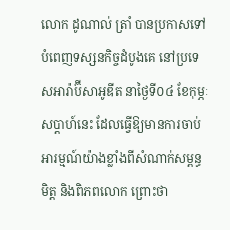លោក ដូណាល់ ត្រាំ បានប្រកាសទៅបំពេញទស្សនកិច្ចដំបូងគេ នៅប្រទេសអារ៉ាប៊ីសាអូឌីត នាថ្ងៃទី០៤ ខែកុម្ភៈសប្ដាហ៍នេះ ដែលធ្វើឱ្យមានការចាប់អារម្មណ៍យ៉ាងខ្លាំងពីសំណាក់សម្ពន្ធមិត្ត និងពិភពលោក ព្រោះថា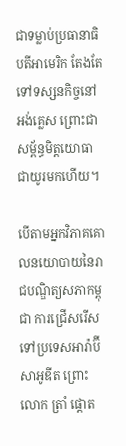ជាទម្លាប់ប្រធានាធិបតីអាមេរិក តែងតែទៅទស្សនកិច្ចនៅអង់គ្លេស ព្រោះជាសម្ព័ន្ធមិត្តយោធាជាយូរមកហើយ។

បើតាមអ្នកវិភាគគោលនយោបាយនៃរាជបណ្ឌិត្យសភាកម្ពុជា ការជ្រើសរើសទៅប្រទេសអារ៉ាប៊ីសាអូឌីត ព្រោះលោក ត្រាំ ផ្ដោត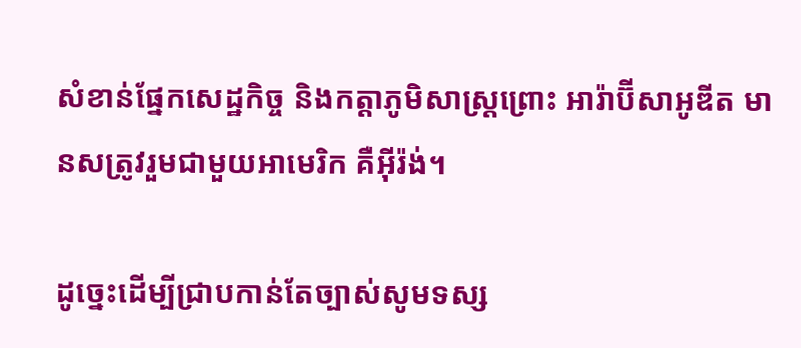សំខាន់ផ្នែកសេដ្ឋកិច្ច និងកត្តាភូមិសាស្រ្តព្រោះ អារ៉ាប៊ីសាអូឌីត មានសត្រូវរួមជាមួយអាមេរិក គឺអ៊ីរ៉ង់។

ដូច្នេះដើម្បីជ្រាបកាន់តែច្បាស់សូមទស្ស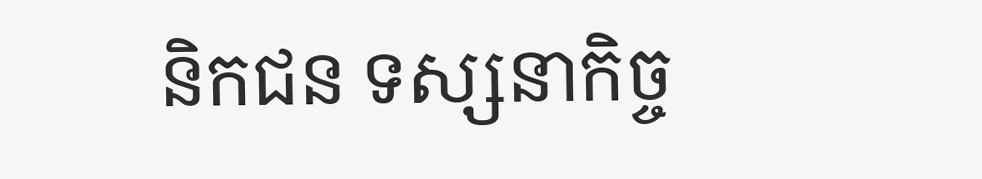និកជន ទស្សនាកិច្ច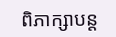ពិភាក្សាបន្ត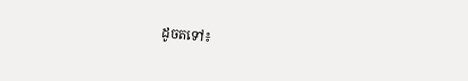ដូចតទៅ៖